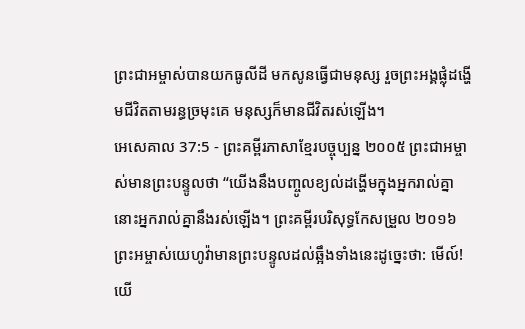ព្រះជាអម្ចាស់បានយកធូលីដី មកសូនធ្វើជាមនុស្ស រួចព្រះអង្គផ្លុំដង្ហើមជីវិតតាមរន្ធច្រមុះគេ មនុស្សក៏មានជីវិតរស់ឡើង។
អេសេគាល 37:5 - ព្រះគម្ពីរភាសាខ្មែរបច្ចុប្បន្ន ២០០៥ ព្រះជាអម្ចាស់មានព្រះបន្ទូលថា “យើងនឹងបញ្ចូលខ្យល់ដង្ហើមក្នុងអ្នករាល់គ្នា នោះអ្នករាល់គ្នានឹងរស់ឡើង។ ព្រះគម្ពីរបរិសុទ្ធកែសម្រួល ២០១៦ ព្រះអម្ចាស់យេហូវ៉ាមានព្រះបន្ទូលដល់ឆ្អឹងទាំងនេះដូច្នេះថា: មើល៍! យើ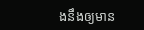ងនឹងឲ្យមាន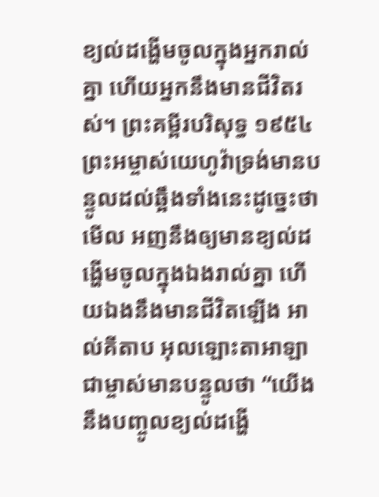ខ្យល់ដង្ហើមចូលក្នុងអ្នករាល់គ្នា ហើយអ្នកនឹងមានជីវិតរស់។ ព្រះគម្ពីរបរិសុទ្ធ ១៩៥៤ ព្រះអម្ចាស់យេហូវ៉ាទ្រង់មានបន្ទូលដល់ឆ្អឹងទាំងនេះដូច្នេះថា មើល អញនឹងឲ្យមានខ្យល់ដង្ហើមចូលក្នុងឯងរាល់គ្នា ហើយឯងនឹងមានជីវិតឡើង អាល់គីតាប អុលឡោះតាអាឡាជាម្ចាស់មានបន្ទូលថា “យើងនឹងបញ្ចូលខ្យល់ដង្ហើ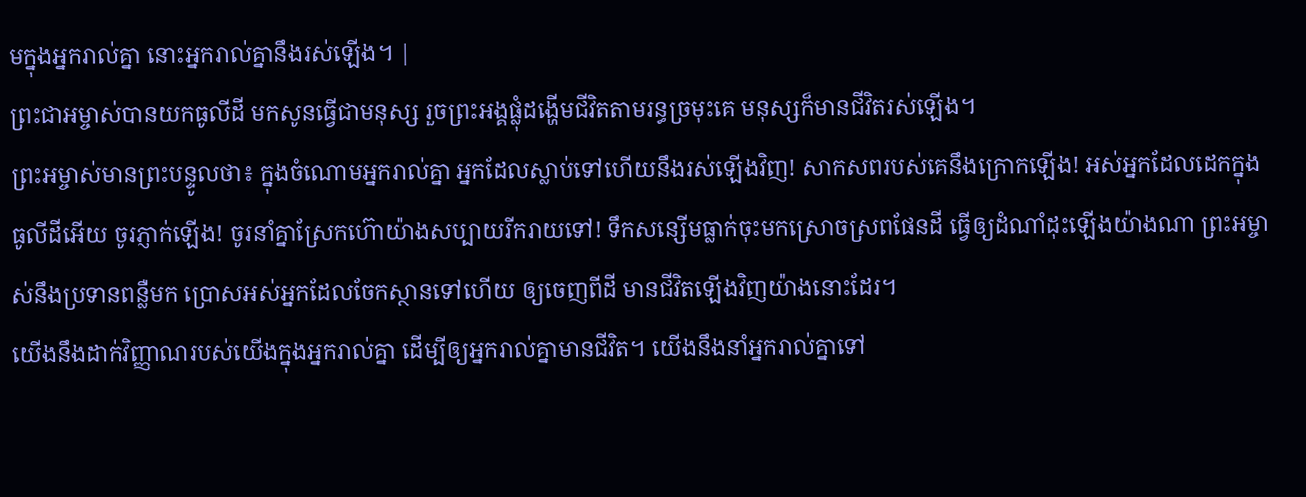មក្នុងអ្នករាល់គ្នា នោះអ្នករាល់គ្នានឹងរស់ឡើង។ |
ព្រះជាអម្ចាស់បានយកធូលីដី មកសូនធ្វើជាមនុស្ស រួចព្រះអង្គផ្លុំដង្ហើមជីវិតតាមរន្ធច្រមុះគេ មនុស្សក៏មានជីវិតរស់ឡើង។
ព្រះអម្ចាស់មានព្រះបន្ទូលថា៖ ក្នុងចំណោមអ្នករាល់គ្នា អ្នកដែលស្លាប់ទៅហើយនឹងរស់ឡើងវិញ! សាកសពរបស់គេនឹងក្រោកឡើង! អស់អ្នកដែលដេកក្នុងធូលីដីអើយ ចូរភ្ញាក់ឡើង! ចូរនាំគ្នាស្រែកហ៊ោយ៉ាងសប្បាយរីករាយទៅ! ទឹកសន្សើមធ្លាក់ចុះមកស្រោចស្រពផែនដី ធ្វើឲ្យដំណាំដុះឡើងយ៉ាងណា ព្រះអម្ចាស់នឹងប្រទានពន្លឺមក ប្រោសអស់អ្នកដែលចែកស្ថានទៅហើយ ឲ្យចេញពីដី មានជីវិតឡើងវិញយ៉ាងនោះដែរ។
យើងនឹងដាក់វិញ្ញាណរបស់យើងក្នុងអ្នករាល់គ្នា ដើម្បីឲ្យអ្នករាល់គ្នាមានជីវិត។ យើងនឹងនាំអ្នករាល់គ្នាទៅ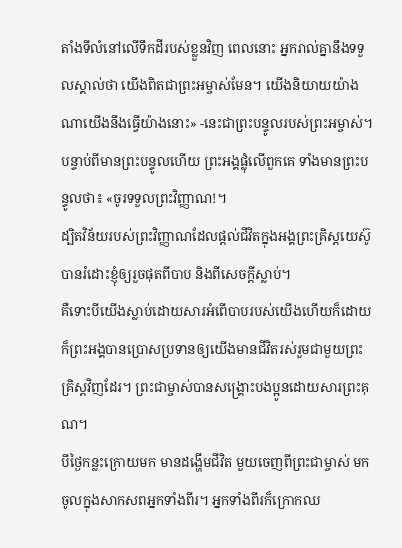តាំងទីលំនៅលើទឹកដីរបស់ខ្លួនវិញ ពេលនោះ អ្នករាល់គ្នានឹងទទួលស្គាល់ថា យើងពិតជាព្រះអម្ចាស់មែន។ យើងនិយាយយ៉ាងណាយើងនឹងធ្វើយ៉ាងនោះ» -នេះជាព្រះបន្ទូលរបស់ព្រះអម្ចាស់។
បន្ទាប់ពីមានព្រះបន្ទូលហើយ ព្រះអង្គផ្លុំលើពួកគេ ទាំងមានព្រះបន្ទូលថា៖ «ចូរទទួលព្រះវិញ្ញាណ!។
ដ្បិតវិន័យរបស់ព្រះវិញ្ញាណដែលផ្ដល់ជីវិតក្នុងអង្គព្រះគ្រិស្តយេស៊ូ បានរំដោះខ្ញុំឲ្យរួចផុតពីបាប និងពីសេចក្ដីស្លាប់។
គឺទោះបីយើងស្លាប់ដោយសារអំពើបាបរបស់យើងហើយក៏ដោយ ក៏ព្រះអង្គបានប្រោសប្រទានឲ្យយើងមានជីវិតរស់រួមជាមួយព្រះគ្រិស្តវិញដែរ។ ព្រះជាម្ចាស់បានសង្គ្រោះបងប្អូនដោយសារព្រះគុណ។
បីថ្ងៃកន្លះក្រោយមក មានដង្ហើមជីវិត មួយចេញពីព្រះជាម្ចាស់ មកចូលក្នុងសាកសពអ្នកទាំងពីរ។ អ្នកទាំងពីរក៏ក្រោកឈ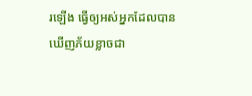រឡើង ធ្វើឲ្យអស់អ្នកដែលបានឃើញភ័យខ្លាចជា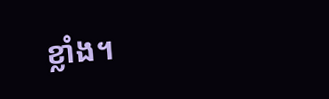ខ្លាំង។